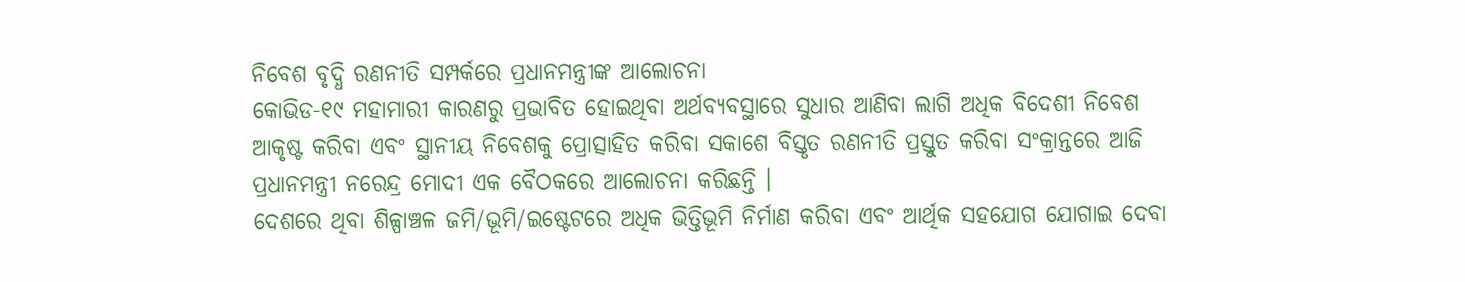ନିବେଶ ବୃଦ୍ଧି ରଣନୀତି ସମ୍ପର୍କରେ ପ୍ରଧାନମନ୍ତ୍ରୀଙ୍କ ଆଲୋଚନା
କୋଭିଡ-୧୯ ମହାମାରୀ କାରଣରୁ ପ୍ରଭାବିତ ହୋଇଥିବା ଅର୍ଥବ୍ୟବସ୍ଥାରେ ସୁଧାର ଆଣିବା ଲାଗି ଅଧିକ ବିଦେଶୀ ନିବେଶ ଆକୃଷ୍ଟ କରିବା ଏବଂ ସ୍ଥାନୀୟ ନିବେଶକୁ ପ୍ରୋତ୍ସାହିତ କରିବା ସକାଶେ ବିସ୍ତୃତ ରଣନୀତି ପ୍ରସ୍ତୁତ କରିବା ସଂକ୍ରାନ୍ତରେ ଆଜି ପ୍ରଧାନମନ୍ତ୍ରୀ ନରେନ୍ଦ୍ର ମୋଦୀ ଏକ ବୈଠକରେ ଆଲୋଚନା କରିଛନ୍ତି ।
ଦେଶରେ ଥିବା ଶିଳ୍ପାଞ୍ଚଳ ଜମି/ଭୂମି/ଇଷ୍ଟେଟରେ ଅଧିକ ଭିତ୍ତିଭୂମି ନିର୍ମାଣ କରିବା ଏବଂ ଆର୍ଥିକ ସହଯୋଗ ଯୋଗାଇ ଦେବା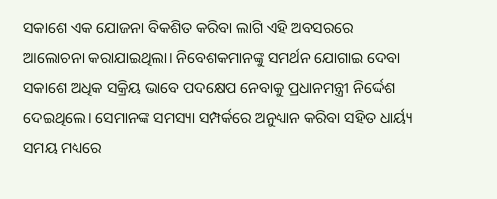ସକାଶେ ଏକ ଯୋଜନା ବିକଶିତ କରିବା ଲାଗି ଏହି ଅବସରରେ ଆଲୋଚନା କରାଯାଇଥିଲା। ନିବେଶକମାନଙ୍କୁ ସମର୍ଥନ ଯୋଗାଇ ଦେବା ସକାଶେ ଅଧିକ ସକ୍ରିୟ ଭାବେ ପଦକ୍ଷେପ ନେବାକୁ ପ୍ରଧାନମନ୍ତ୍ରୀ ନିର୍ଦ୍ଦେଶ ଦେଇଥିଲେ। ସେମାନଙ୍କ ସମସ୍ୟା ସମ୍ପର୍କରେ ଅନୁଧ୍ୟାନ କରିବା ସହିତ ଧାର୍ୟ୍ୟ ସମୟ ମଧ୍ୟରେ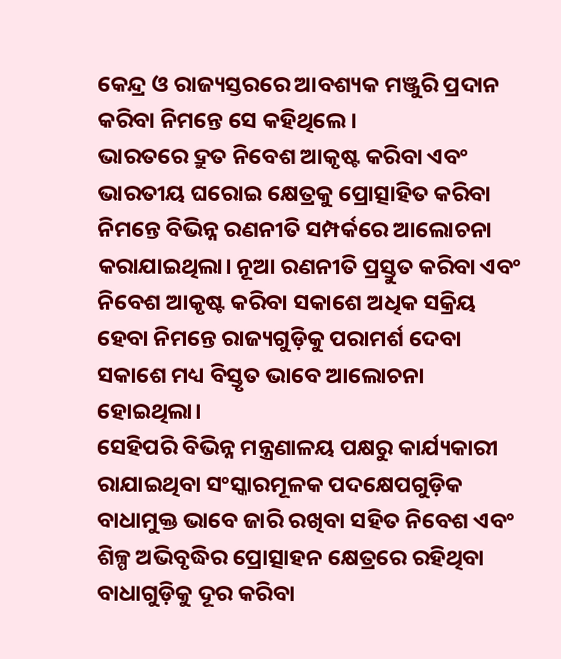କେନ୍ଦ୍ର ଓ ରାଜ୍ୟସ୍ତରରେ ଆବଶ୍ୟକ ମଞ୍ଜୁରି ପ୍ରଦାନ କରିବା ନିମନ୍ତେ ସେ କହିଥିଲେ।
ଭାରତରେ ଦ୍ରୁତ ନିବେଶ ଆକୃଷ୍ଟ କରିବା ଏବଂ ଭାରତୀୟ ଘରୋଇ କ୍ଷେତ୍ରକୁ ପ୍ରୋତ୍ସାହିତ କରିବା ନିମନ୍ତେ ବିଭିନ୍ନ ରଣନୀତି ସମ୍ପର୍କରେ ଆଲୋଚନା କରାଯାଇଥିଲା। ନୂଆ ରଣନୀତି ପ୍ରସ୍ତୁତ କରିବା ଏବଂ ନିବେଶ ଆକୃଷ୍ଟ କରିବା ସକାଶେ ଅଧିକ ସକ୍ରିୟ ହେବା ନିମନ୍ତେ ରାଜ୍ୟଗୁଡ଼ିକୁ ପରାମର୍ଶ ଦେବା ସକାଶେ ମଧ୍ୟ ବିସ୍ତୃତ ଭାବେ ଆଲୋଚନା ହୋଇଥିଲା।
ସେହିପରି ବିଭିନ୍ନ ମନ୍ତ୍ରଣାଳୟ ପକ୍ଷରୁ କାର୍ଯ୍ୟକାରୀ ରାଯାଇଥିବା ସଂସ୍କାରମୂଳକ ପଦକ୍ଷେପଗୁଡ଼ିକ ବାଧାମୁକ୍ତ ଭାବେ ଜାରି ରଖିବା ସହିତ ନିବେଶ ଏବଂ ଶିଳ୍ପ ଅଭିବୃଦ୍ଧିର ପ୍ରୋତ୍ସାହନ କ୍ଷେତ୍ରରେ ରହିଥିବା ବାଧାଗୁଡ଼ିକୁ ଦୂର କରିବା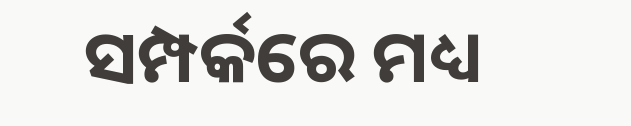ସମ୍ପର୍କରେ ମଧ୍ୟ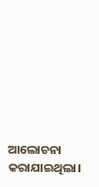ଆଲୋଚନା କରାଯାଇଥିଲା।